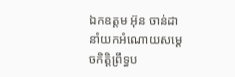ឯកឧត្តម អ៊ុន ចាន់ដា នាំយកអំណោយសម្តេចកិត្តិព្រឹទ្ធប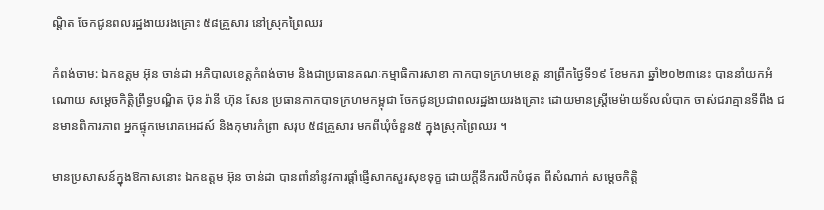ណ្តិត ចែកជូនពលរដ្ឋងាយរងគ្រោះ ៥៨គ្រួសារ នៅស្រុកព្រៃឈរ

កំពង់ចាម: ឯកឧត្តម អ៊ុន ចាន់ដា អភិបាលខេត្តកំពង់ចាម និងជាប្រធានគណៈកម្មាធិការសាខា កាកបាទក្រហមខេត្ត នាព្រឹកថ្ងៃទី១៩ ខែមករា ឆ្នាំ២០២៣នេះ បាននាំយកអំណោយ សម្តេចកិត្តិព្រឹទ្ធបណ្ឌិត ប៊ុន រ៉ានី ហ៊ុន សែន ប្រធានកាកបាទក្រហមកម្ពុជា ចែកជូនប្រជាពលរដ្ឋងាយរងគ្រោះ ដោយមានស្ត្រីមេម៉ាយទ័លលំបាក ចាស់ជរាគ្មានទីពឹង ជនមានពិការភាព អ្នកផ្ទុកមេរោគអេដស៍ និងកុមារកំព្រា សរុប ៥៨គ្រួសារ មកពីឃុំចំនួន៥ ក្នុងស្រុកព្រៃឈរ ។

មានប្រសាសន៍ក្នុងឱកាសនោះ ឯកឧត្តម អ៊ុន ចាន់ដា បានពាំនាំនូវការផ្ដាំផ្ញើសាកសួរសុខទុក្ខ ដោយក្តីនឹករលឹកបំផុត ពីសំណាក់ សម្តេចកិត្តិ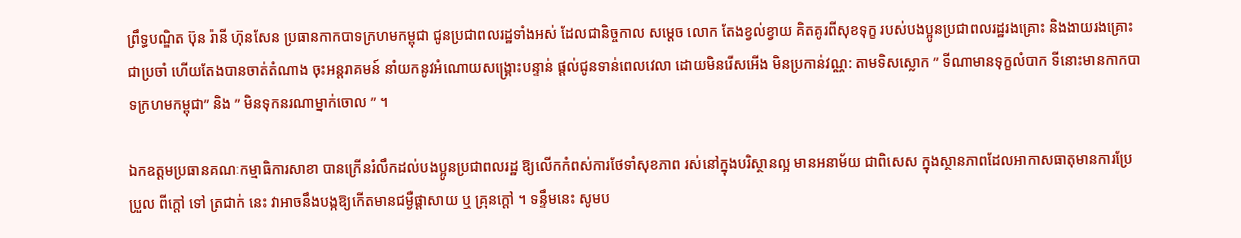ព្រឹទ្ធបណ្ឌិត ប៊ុន រ៉ានី ហ៊ុនសែន ប្រធានកាកបាទក្រហមកម្ពុជា ជូនប្រជាពលរដ្ឋទាំងអស់ ដែលជានិច្ចកាល សម្ដេច លោក តែងខ្វល់ខ្វាយ គិតគូរពីសុខទុក្ខ របស់បងប្អូនប្រជាពលរដ្ឋរងគ្រោះ និងងាយរងគ្រោះ ជាប្រចាំ ហើយតែងបានចាត់តំណាង ចុះអន្តរាគមន៍ នាំយកនូវអំណោយសង្រ្គោះបន្ទាន់ ផ្ដល់ជូនទាន់ពេលវេលា ដោយមិនរើសអើង មិនប្រកាន់វណ្ណ: តាមទិសស្លោក ” ទីណាមានទុក្ខលំបាក ទីនោះមានកាកបាទក្រហមកម្ពុជា” និង ” មិនទុកនរណាម្នាក់ចោល ” ។

ឯកឧត្តមប្រធានគណៈកម្មាធិការសាខា បានក្រើនរំលឹកដល់បងប្អូនប្រជាពលរដ្ឋ ឱ្យលើកកំពស់ការថែទាំសុខភាព រស់នៅក្នុងបរិស្ថានល្អ មានអនាម័យ ជាពិសេស ក្នុងស្ថានភាពដែលអាកាសធាតុមានការប្រែប្រួល ពីក្តៅ ទៅ ត្រជាក់ នេះ វាអាចនឹងបង្កឱ្យកើតមានជម្ងឺផ្តាសាយ ឬ គ្រុនក្តៅ ។ ទន្ទឹមនេះ សូមប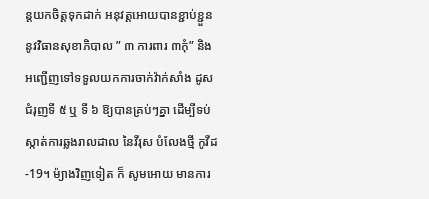ន្តយកចិត្តទុកដាក់ អនុវត្តអោយបានខ្ជាប់ខ្ជួន នូវវិធានសុខាភិបាល ” ៣ ការពារ ៣កុំ” និង អញ្ជើញទៅទទួលយកការចាក់វ៉ាក់សាំង ដូសជំរុញទី ៥ ឬ ទី ៦ ឱ្យបានគ្រប់ៗគ្នា ដើម្បីទប់ស្កាត់ការឆ្លងរាលដាល នៃវីរុស បំលែងថ្មី កូវីដ-19។ ម៉្យាងវិញទៀត ក៏ សូមអោយ មានការ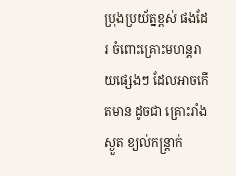ប្រុងប្រយ័ត្នខ្ពស់ ផងដែរ ចំពោះគ្រោះមហន្តរាយផ្សេងៗ ដែលអាចកើតមាន ដូចជា គ្រោះរាំងស្ងួត ខ្យល់កន្ត្រាក់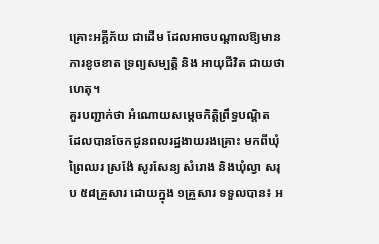គ្រោះអគ្គីភ័យ ជាដើម ដែលអាចបណ្តាលឱ្យមានការខូចខាត ទ្រព្យសម្បត្តិ និង អាយុជីវិត ជាយថាហេតុ។
គួរបញ្ជាក់ថា អំណោយសម្តេចកិត្តិព្រឹទ្ធបណ្តិត ដែលបានចែកជូនពលរដ្ឋងាយរងគ្រោះ មកពីឃុំព្រៃឈរ ស្រង៉ែ សូរសែន្យ សំរោង និងឃុំល្វា សរុប ៥៨គ្រួសារ ដោយក្នុង ១គ្រួសារ ទទួលបាន៖ អ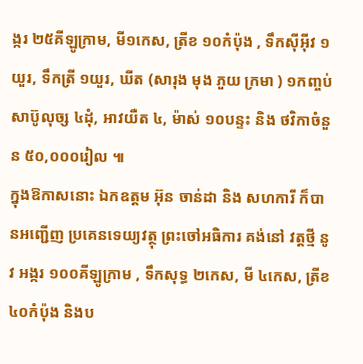ង្ករ ២៥គីឡូក្រាម, មី១កេស, ត្រីខ ១០កំប៉ុង , ទឹកស៊ីអ៊ីវ ១យួរ, ទឹកត្រី ១យួរ, ឃីត (សារុង មុង ភួយ ក្រមា ) ១កញ្ចប់ សាប៊ូលុច្ស ៤ដុំ, អាវយឺត ៤, ម៉ាស់ ១០បន្ទះ និង ថវិកាចំនួន ៥០,០០០រៀល ៕
ក្នុងឱកាសនោះ ឯកឧត្តម អ៊ុន ចាន់ដា និង សហការី ក៏បានអញ្ជើញ ប្រគេនទេយ្យវត្ថុ ព្រះចៅអធិការ គង់នៅ វត្តថ្មី នូវ អង្ករ ១០០គីឡូក្រាម , ទឹកសុទ្ធ ២កេស, មី ៤កេស, ត្រីខ ៤០កំប៉ុង និងប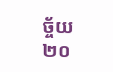ច្ច័យ ២០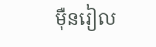ម៉ឺនរៀល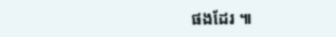ផងដែរ ៕